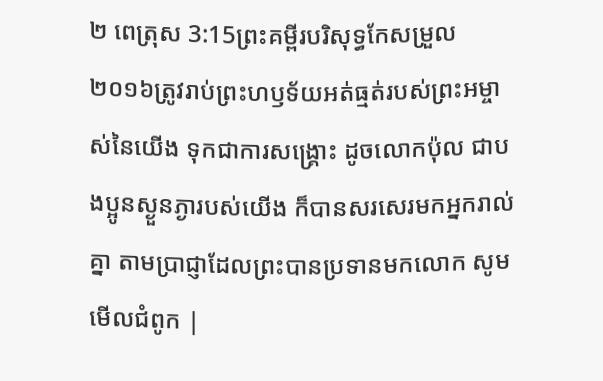២ ពេត្រុស 3:15ព្រះគម្ពីរបរិសុទ្ធកែសម្រួល ២០១៦ត្រូវរាប់ព្រះហឫទ័យអត់ធ្មត់របស់ព្រះអម្ចាស់នៃយើង ទុកជាការសង្គ្រោះ ដូចលោកប៉ុល ជាបងប្អូនស្ងួនភ្ងារបស់យើង ក៏បានសរសេរមកអ្នករាល់គ្នា តាមប្រាជ្ញាដែលព្រះបានប្រទានមកលោក សូមមើលជំពូក |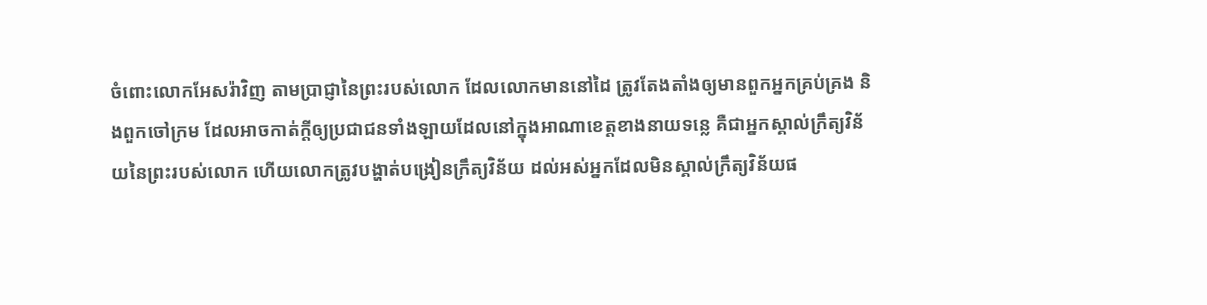ចំពោះលោកអែសរ៉ាវិញ តាមប្រាជ្ញានៃព្រះរបស់លោក ដែលលោកមាននៅដៃ ត្រូវតែងតាំងឲ្យមានពួកអ្នកគ្រប់គ្រង និងពួកចៅក្រម ដែលអាចកាត់ក្ដីឲ្យប្រជាជនទាំងឡាយដែលនៅក្នុងអាណាខេត្តខាងនាយទន្លេ គឺជាអ្នកស្គាល់ក្រឹត្យវិន័យនៃព្រះរបស់លោក ហើយលោកត្រូវបង្ហាត់បង្រៀនក្រឹត្យវិន័យ ដល់អស់អ្នកដែលមិនស្គាល់ក្រឹត្យវិន័យផ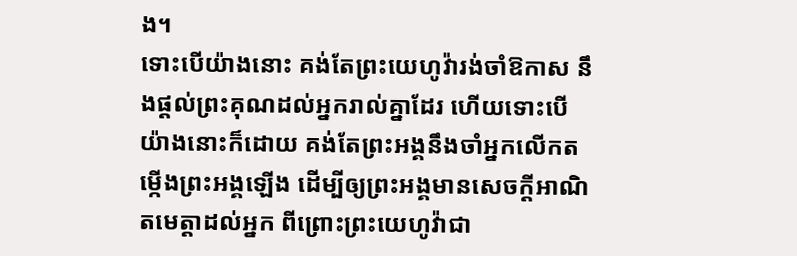ង។
ទោះបើយ៉ាងនោះ គង់តែព្រះយេហូវ៉ារង់ចាំឱកាស នឹងផ្តល់ព្រះគុណដល់អ្នករាល់គ្នាដែរ ហើយទោះបើយ៉ាងនោះក៏ដោយ គង់តែព្រះអង្គនឹងចាំអ្នកលើកតម្កើងព្រះអង្គឡើង ដើម្បីឲ្យព្រះអង្គមានសេចក្ដីអាណិតមេត្តាដល់អ្នក ពីព្រោះព្រះយេហូវ៉ាជា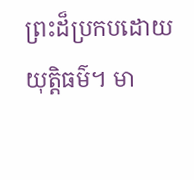ព្រះដ៏ប្រកបដោយយុត្តិធម៌។ មា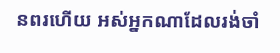នពរហើយ អស់អ្នកណាដែលរង់ចាំ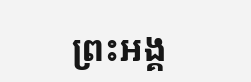ព្រះអង្គ